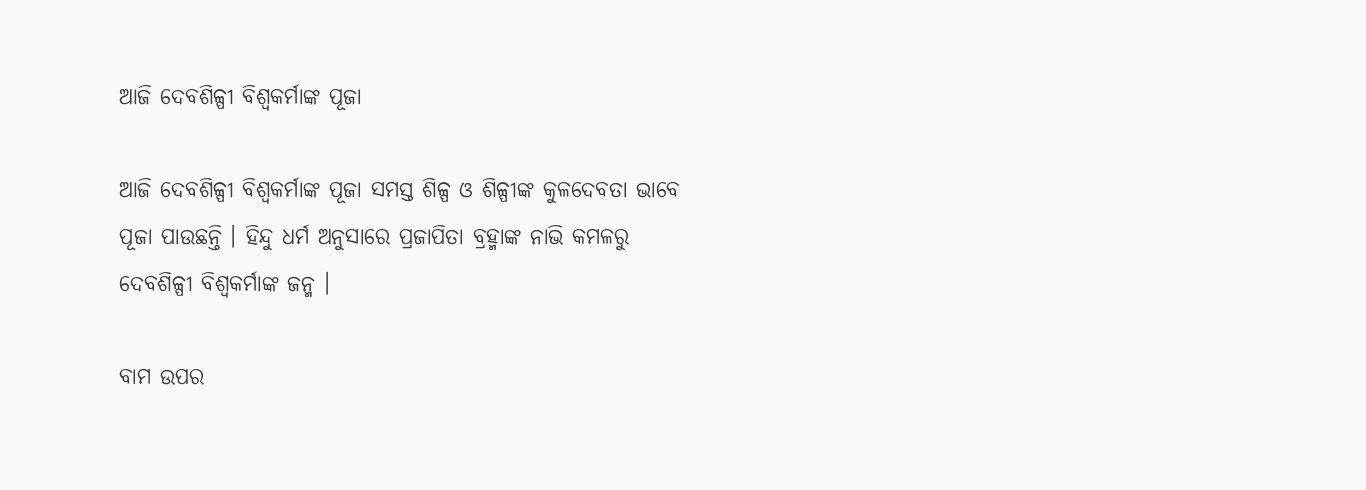ଆଜି ଦେବଶିଳ୍ପୀ ବିଶ୍ୱକର୍ମାଙ୍କ ପୂଜା

ଆଜି ଦେବଶିଳ୍ପୀ ବିଶ୍ୱକର୍ମାଙ୍କ ପୂଜା ସମସ୍ତ ଶିଳ୍ପ ଓ ଶିଳ୍ପୀଙ୍କ କୁଳଦେବତା ଭାବେ ପୂଜା ପାଉଛନ୍ତି । ହିନ୍ଦୁ ଧର୍ମ ଅନୁସାରେ ପ୍ରଜାପିତା ବ୍ରହ୍ମାଙ୍କ ନାଭି କମଳରୁ ଦେବଶିଳ୍ପୀ ବିଶ୍ୱକର୍ମାଙ୍କ ଜନ୍ମ ।

ବାମ ଉପର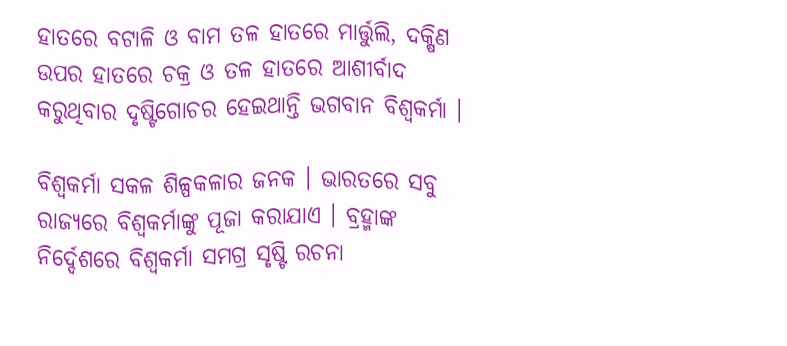ହାତରେ ବଟାଳି ଓ ବାମ ତଳ ହାତରେ ମାର୍ତ୍ତୁଲି, ଦକ୍ଷିଣ ଉପର ହାତରେ ଚକ୍ର ଓ ତଳ ହାତରେ ଆଶୀର୍ବାଦ କରୁଥିବାର ଦୃଷ୍ଟିଗୋଚର ହେଇଥାନ୍ତି ଭଗବାନ ବିଶ୍ବକର୍ମା ।

ବିଶ୍ୱକର୍ମା ସକଳ ଶିଳ୍ପକଳାର ଜନକ । ଭାରତରେ ସବୁ ରାଜ୍ୟରେ ବିଶ୍ବକର୍ମାଙ୍କୁ ପୂଜା କରାଯାଏ । ବ୍ରହ୍ମାଙ୍କ ନିର୍ଦ୍ଦେଶରେ ବିଶ୍ୱକର୍ମା ସମଗ୍ର ସୃଷ୍ଟି ରଚନା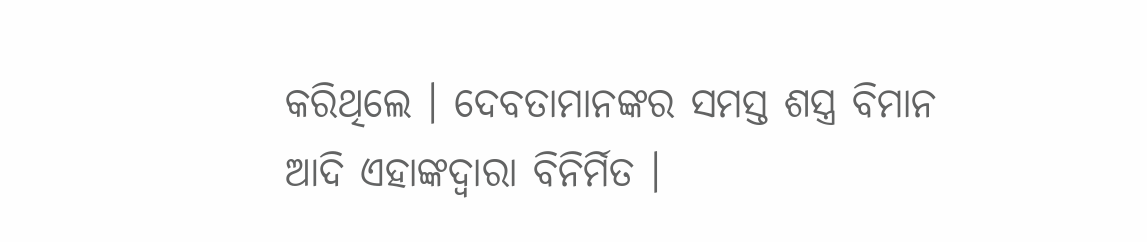କରିଥିଲେ । ଦେବତାମାନଙ୍କର ସମସ୍ତ ଶସ୍ତ୍ର ବିମାନ ଆଦି ଏହାଙ୍କଦ୍ୱାରା ବିନିର୍ମିତ ।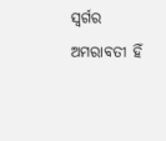ସ୍ୱର୍ଗର ଅମରାବତୀ ହିଁ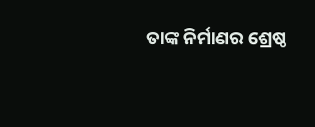ତାଙ୍କ ନିର୍ମାଣର ଶ୍ରେଷ୍ଠ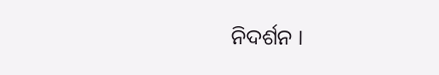ନିଦର୍ଶନ ।